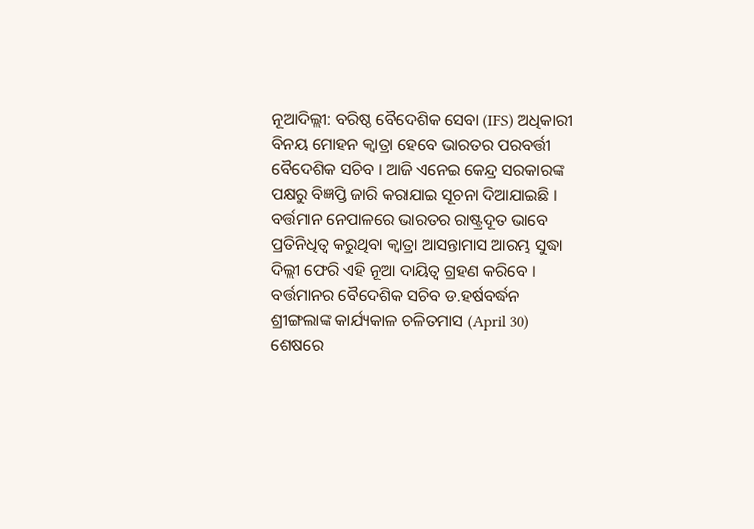ନୂଆଦିଲ୍ଲୀ: ବରିଷ୍ଠ ବୈଦେଶିକ ସେବା (IFS) ଅଧିକାରୀ ବିନୟ ମୋହନ କ୍ବାତ୍ରା ହେବେ ଭାରତର ପରବର୍ତ୍ତୀ ବୈଦେଶିକ ସଚିବ । ଆଜି ଏନେଇ କେନ୍ଦ୍ର ସରକାରଙ୍କ ପକ୍ଷରୁ ବିଜ୍ଞପ୍ତି ଜାରି କରାଯାଇ ସୂଚନା ଦିଆଯାଇଛି । ବର୍ତ୍ତମାନ ନେପାଳରେ ଭାରତର ରାଷ୍ଟ୍ରଦୂତ ଭାବେ ପ୍ରତିନିଧିତ୍ବ କରୁଥିବା କ୍ବାତ୍ରା ଆସନ୍ତାମାସ ଆରମ୍ଭ ସୁଦ୍ଧା ଦିଲ୍ଲୀ ଫେରି ଏହି ନୂଆ ଦାୟିତ୍ବ ଗ୍ରହଣ କରିବେ ।
ବର୍ତ୍ତମାନର ବୈଦେଶିକ ସଚିବ ଡ.ହର୍ଷବର୍ଦ୍ଧନ ଶ୍ରୀଙ୍ଗଲାଙ୍କ କାର୍ଯ୍ୟକାଳ ଚଳିତମାସ (April 30) ଶେଷରେ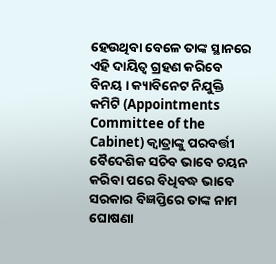ହେଉଥିବା ବେଳେ ତାଙ୍କ ସ୍ଥାନରେ ଏହି ଦାୟିତ୍ବ ଗ୍ରହଣ କରିବେ ବିନୟ । କ୍ୟାବିନେଟ ନିଯୁକ୍ତି କମିଟି (Appointments Committee of the Cabinet) କ୍ବାତ୍ରାଙ୍କୁ ପରବର୍ତ୍ତୀ ବୈଦେଶିକ ସଚିବ ଭାବେ ଚୟନ କରିବା ପରେ ବିଧିବଦ୍ଧ ଭାବେ ସରକାର ବିଜ୍ଞପ୍ତିରେ ତାଙ୍କ ନାମ ଘୋଷଣା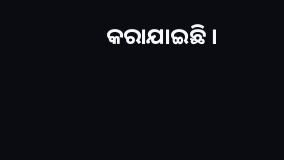କରାଯାଇଛି ।